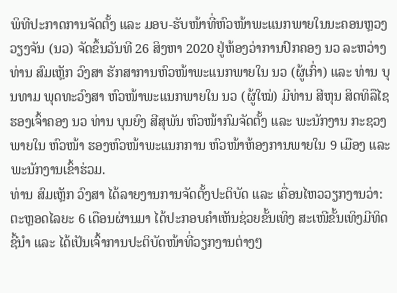ພິທີປະກາດການຈັດຕັ້ງ ແລະ ມອບ-ຮັບໜ້າທີ່ຫົວໜ້າພະແນກພາຍໃນນະຄອນຫຼວງວຽງຈັນ (ນວ) ຈັດຂຶ້ນວັນທີ 26 ສິງຫາ 2020 ຢູ່ຫ້ອງວ່າການປົກຄອງ ນວ ລະຫວ່າງທ່ານ ສົມເຫຼັກ ວົງສາ ຮັກສາການຫົວໜ້າພະແນກພາຍໃນ ນວ (ຜູ້ເກົ່າ) ແລະ ທ່ານ ບຸນທາມ ພຸດທະວົງສາ ຫົວໜ້າພະແນກພາຍໃນ ນວ (ຜູ້ໃໝ່) ມີທ່ານ ສີຫຸນ ສິດທິລືໄຊ ຮອງເຈົ້າຄອງ ນວ ທ່ານ ບຸນຍົງ ສີສຸພັນ ຫົວໜ້າກົມຈັດຕັ້ງ ແລະ ພະນັກງານ ກະຊວງພາຍໃນ ຫົວໜ້າ ຮອງຫົວໜ້າພະແນກການ ຫົວໜ້າຫ້ອງການພາຍໃນ 9 ເມືອງ ແລະ ພະນັກງານເຂົ້າຮ່ວມ.
ທ່ານ ສົມເຫຼັກ ວົງສາ ໄດ້ລາຍງານການຈັດຕັ້ງປະຕິບັດ ແລະ ເຄື່ອນໄຫວວຽກງານວ່າ: ຕະຫຼອດໄລຍະ 6 ເດືອນຜ່ານມາ ໄດ້ປະກອບຄໍາເຫັນຊ່ວຍຂັ້ນເທິງ ສະເໜີຂັ້ນເທິງມີທິດຊີ້ນໍາ ແລະ ໄດ້ເປັນເຈົ້າການປະຕິບັດໜ້າທີ່ວຽກງານຕ່າງໆ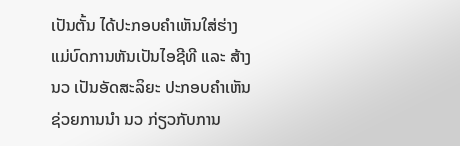ເປັນຕັ້ນ ໄດ້ປະກອບຄໍາເຫັນໃສ່ຮ່າງແມ່ບົດການຫັນເປັນໄອຊີທີ ແລະ ສ້າງ ນວ ເປັນອັດສະລິຍະ ປະກອບຄໍາເຫັນຊ່ວຍການນໍາ ນວ ກ່ຽວກັບການ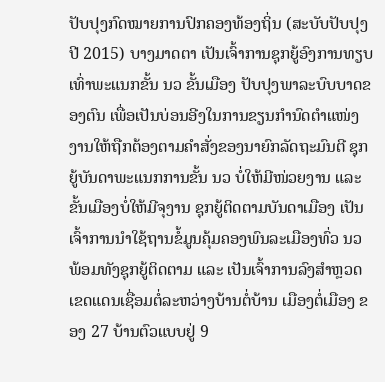ປັບປຸງກົດໝາຍການປົກຄອງທ້ອງຖິ່ນ (ສະບັບປັບປຸງປີ 2015) ບາງມາດຕາ ເປັນເຈົ້າການຊຸກຍູ້ອົງການທຽບເທົ່າພະແນກຂັ້ນ ນວ ຂັ້ນເມືອງ ປັບປຸງພາລະບົບບາດຂອງຕົນ ເພື່ອເປັນບ່ອນອີງໃນການຂຽນກໍານົດຕໍາແໜ່ງງານໃຫ້ຖືກຕ້ອງຕາມຄໍາສັ່ງຂອງນາຍົກລັດຖະມົນຕີ ຊຸກຍູ້ບັນດາພະແນກການຂັ້ນ ນວ ບໍ່ໃຫ້ມີໜ່ວຍງານ ແລະ ຂັ້ນເມືອງບໍ່ໃຫ້ມີຈຸງານ ຊຸກຍູ້ຕິດຕາມບັນດາເມືອງ ເປັນເຈົ້າການນໍາໃຊ້ຖານຂໍ້ມູນຄຸ້ມຄອງພົນລະເມືອງທົ່ວ ນວ ພ້ອມທັງຊຸກຍູ້ຕິດຕາມ ແລະ ເປັນເຈົ້າການລົງສໍາຫຼວດເຂດແດນເຊື່ອມຕໍ່ລະຫວ່າງບ້ານຕໍ່ບ້ານ ເມືອງຕໍ່ເມືອງ ຂອງ 27 ບ້ານຕົວແບບຢູ່ 9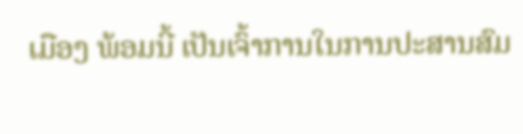ເມືອງ ພ້ອມນີ້ ເປັນເຈົ້າການໃນການປະສານສົມ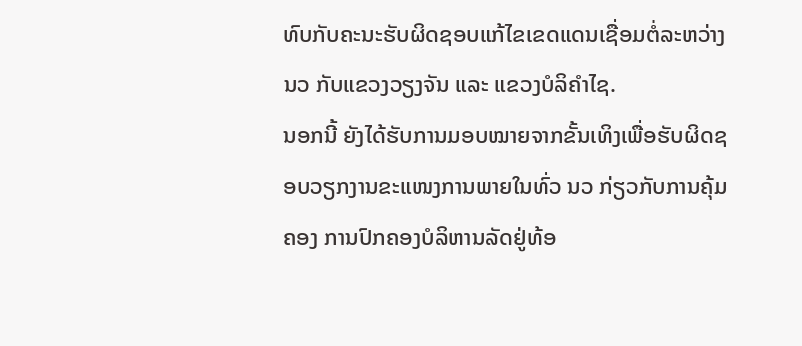ທົບກັບຄະນະຮັບຜິດຊອບແກ້ໄຂເຂດແດນເຊື່ອມຕໍ່ລະຫວ່າງ ນວ ກັບແຂວງວຽງຈັນ ແລະ ແຂວງບໍລິຄໍາໄຊ.
ນອກນີ້ ຍັງໄດ້ຮັບການມອບໝາຍຈາກຂັ້ນເທິງເພື່ອຮັບຜິດຊອບວຽກງານຂະແໜງການພາຍໃນທົ່ວ ນວ ກ່ຽວກັບການຄຸ້ມຄອງ ການປົກຄອງບໍລິຫານລັດຢູ່ທ້ອ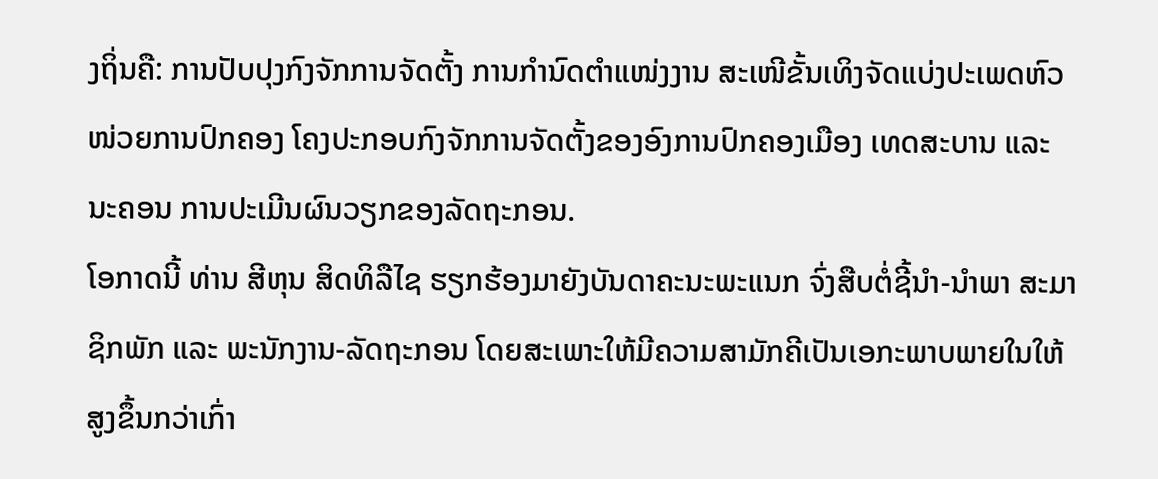ງຖິ່ນຄື: ການປັບປຸງກົງຈັກການຈັດຕັ້ງ ການກໍານົດຕໍາແໜ່ງງານ ສະເໜີຂັ້ນເທິງຈັດແບ່ງປະເພດຫົວໜ່ວຍການປົກຄອງ ໂຄງປະກອບກົງຈັກການຈັດຕັ້ງຂອງອົງການປົກຄອງເມືອງ ເທດສະບານ ແລະ ນະຄອນ ການປະເມີນຜົນວຽກຂອງລັດຖະກອນ.
ໂອກາດນີ້ ທ່ານ ສີຫຸນ ສິດທິລືໄຊ ຮຽກຮ້ອງມາຍັງບັນດາຄະນະພະແນກ ຈົ່ງສືບຕໍ່ຊີ້ນໍາ-ນໍາພາ ສະມາຊິກພັກ ແລະ ພະນັກງານ-ລັດຖະກອນ ໂດຍສະເພາະໃຫ້ມີຄວາມສາມັກຄີເປັນເອກະພາບພາຍໃນໃຫ້ສູງຂຶ້ນກວ່າເກົ່າ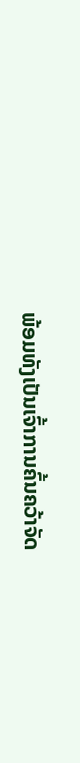ພ້ອມທັງເປັນເຈົ້າການຄົ້ນຄວ້າຈັດ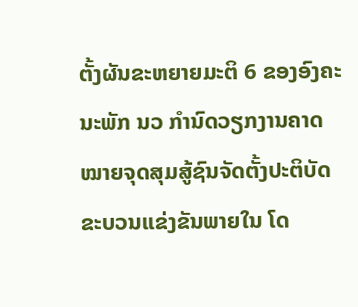ຕັ້ງຜັນຂະຫຍາຍມະຕິ 6 ຂອງອົງຄະນະພັກ ນວ ກໍານົດວຽກງານຄາດໝາຍຈຸດສຸມສູ້ຊົນຈັດຕັ້ງປະຕິບັດຂະບວນແຂ່ງຂັນພາຍໃນ ໂດ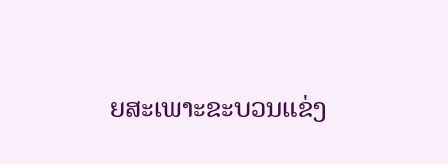ຍສະເພາະຂະບວນແຂ່ງ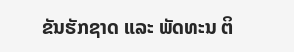ຂັນຮັກຊາດ ແລະ ພັດທະນ ຕິ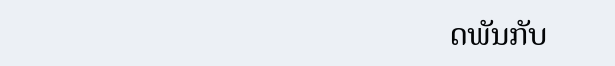ດພັນກັບ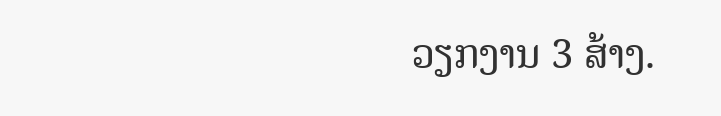ວຽກງານ 3 ສ້າງ.